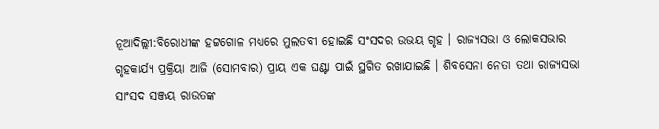ନୂଆଦିଲ୍ଲୀ:ବିରୋଧୀଙ୍କ ହଟ୍ଟଗୋଳ ମଧ୍ୟରେ ମୁଲତବୀ ହୋଇଛି ସଂସଦର ଉଭୟ ଗୃହ । ରାଜ୍ୟସଭା ଓ ଲୋକସଭାର ଗୃହକାର୍ଯ୍ୟ ପ୍ରକ୍ରିୟା ଆଜି (ସୋମବାର) ପ୍ରାୟ ଏକ ଘଣ୍ଟା ପାଇଁ ସ୍ଥଗିତ ରଖାଯାଇଛି । ଶିବସେନା ନେତା ତଥା ରାଜ୍ୟସଭା ସାଂସଦ ସଞ୍ଜୟ ରାଉତଙ୍କ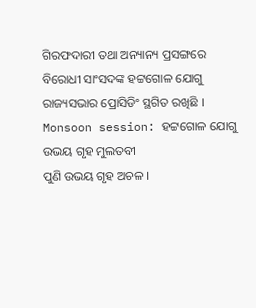ଗିରଫଦାରୀ ତଥା ଅନ୍ୟାନ୍ୟ ପ୍ରସଙ୍ଗରେ ବିରୋଧୀ ସାଂସଦଙ୍କ ହଟ୍ଟଗୋଳ ଯୋଗୁ ରାଜ୍ୟସଭାର ପ୍ରୋସିଡିଂ ସ୍ଥଗିତ ରଖିଛି ।
Monsoon session: ହଟ୍ଟଗୋଳ ଯୋଗୁ ଉଭୟ ଗୃହ ମୁଲତବୀ
ପୁଣି ଉଭୟ ଗୃହ ଅଚଳ ।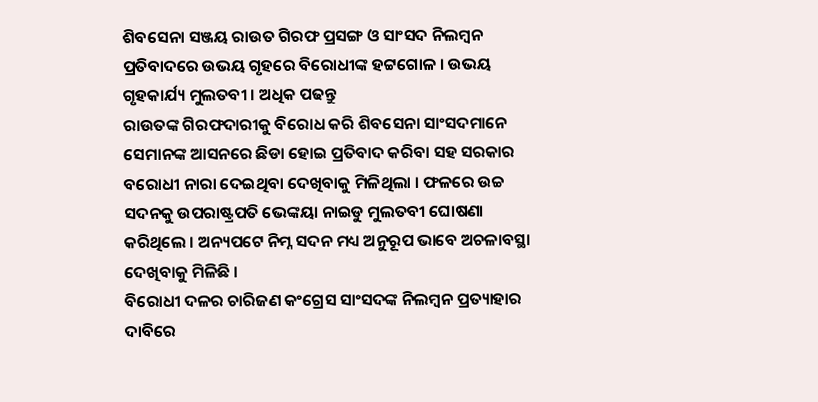ଶିବସେନା ସଞ୍ଜୟ ରାଉତ ଗିରଫ ପ୍ରସଙ୍ଗ ଓ ସାଂସଦ ନିଲମ୍ବନ ପ୍ରତିବାଦରେ ଉଭୟ ଗୃହରେ ବିରୋଧୀଙ୍କ ହଟ୍ଟଗୋଳ । ଉଭୟ ଗୃହକାର୍ଯ୍ୟ ମୁଲତବୀ । ଅଧିକ ପଢନ୍ତୁ
ରାଉତଙ୍କ ଗିରଫଦାରୀକୁ ବିରୋଧ କରି ଶିବସେନା ସାଂସଦମାନେ ସେମାନଙ୍କ ଆସନରେ ଛିଡା ହୋଇ ପ୍ରତିବାଦ କରିବା ସହ ସରକାର ବରୋଧୀ ନାରା ଦେଇଥିବା ଦେଖିବାକୁ ମିଳିଥିଲା । ଫଳରେ ଉଚ୍ଚ ସଦନକୁ ଉପରାଷ୍ଟ୍ରପତି ଭେଙ୍କୟା ନାଇଡୁ ମୁଲତବୀ ଘୋଷଣା କରିଥିଲେ । ଅନ୍ୟପଟେ ନିମ୍ନ ସଦନ ମଧ୍ୟ ଅନୁରୂପ ଭାବେ ଅଚଳାବସ୍ଥା ଦେଖିବାକୁ ମିଳିଛି ।
ବିରୋଧୀ ଦଳର ଚାରିଜଣ କଂଗ୍ରେସ ସାଂସଦଙ୍କ ନିଲମ୍ବନ ପ୍ରତ୍ୟାହାର ଦାବିରେ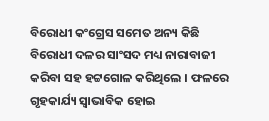ବିରୋଧୀ କଂଗ୍ରେସ ସମେତ ଅନ୍ୟ କିଛି ବିରୋଧୀ ଦଳର ସାଂସଦ ମଧ୍ୟ ନାରାବାଜୀ କରିବା ସହ ହଟ୍ଟଗୋଳ କରିଥିଲେ । ଫଳରେ ଗୃହକାର୍ଯ୍ୟ ସ୍ବାଭାବିକ ହୋଇ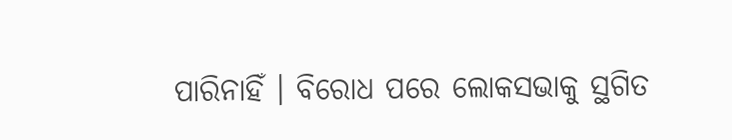ପାରିନାହିଁ । ବିରୋଧ ପରେ ଲୋକସଭାକୁ ସ୍ଥଗିତ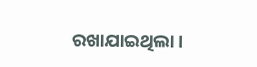ରଖାଯାଇଥିଲା ।